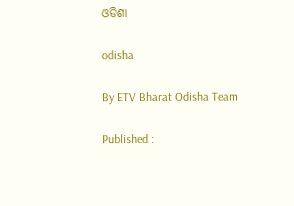ଓଡିଶା

odisha

By ETV Bharat Odisha Team

Published :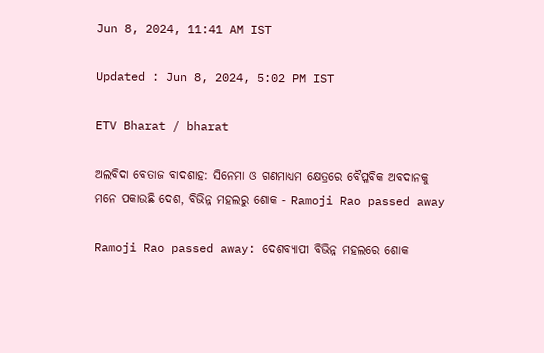Jun 8, 2024, 11:41 AM IST

Updated : Jun 8, 2024, 5:02 PM IST

ETV Bharat / bharat

ଅଲବିଦା ବେତାଜ ବାଦଶାହ: ସିନେମା ଓ ଗଣମାଧ୍ୟମ କ୍ଷେତ୍ରରେ ବୈପ୍ଳବିକ ଅବଦାନକୁ ମନେ ପକାଉଛି ଦେଶ, ବିଭିନ୍ନ ମହଲରୁ ଶୋକ - Ramoji Rao passed away

Ramoji Rao passed away: ଦେଶବ୍ୟାପୀ ବିଭିନ୍ନ ମହଲରେ ଶୋକ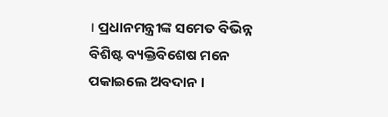। ପ୍ରଧାନମନ୍ତ୍ରୀଙ୍କ ସମେତ ବିଭିନ୍ନ ବିଶିଷ୍ଟ ବ୍ୟକ୍ତିବିଶେଷ ମନେ ପକାଇଲେ ଅବଦାନ ।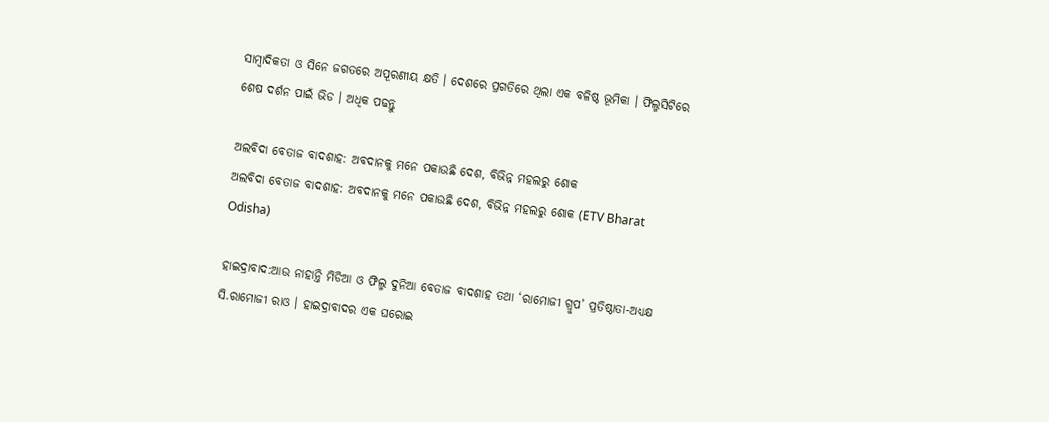ସାମ୍ବାଦିକତା ଓ ସିନେ ଜଗତରେ ଅପୂରଣୀୟ କ୍ଷତି । ଦେଶରେ ପ୍ରଗତିରେ ଥିଲା ଏକ ବଳିଷ୍ଠ ଭୂମିକା । ଫିଲ୍ମସିଟିରେ ଶେଷ ଦର୍ଶନ ପାଇଁ ଭିଡ । ଅଧିକ ପଢନ୍ତୁ

ଅଲବିଦା ବେତାଜ ବାଦଶାହ: ଅବଦାନକୁ ମନେ ପକାଉଛି ଦେଶ, ବିଭିନ୍ନ ମହଲରୁ ଶୋକ
ଅଲବିଦା ବେତାଜ ବାଦଶାହ: ଅବଦାନକୁ ମନେ ପକାଉଛି ଦେଶ, ବିଭିନ୍ନ ମହଲରୁ ଶୋକ (ETV Bharat Odisha)

ହାଇଦ୍ରାବାଦ:ଆଉ ନାହାନ୍ତି ମିଡିଆ ଓ ଫିଲ୍ମ ଦୁନିଆ ବେତାଜ ବାଦଶାହ ତଥା ‘ରାମୋଜୀ ଗ୍ରୁପ’ ପ୍ରତିଷ୍ଠାତା-ଅଧ୍ୟକ୍ଷ ସି.ରାମୋଜୀ ରାଓ । ହାଇଦ୍ରାବାଦର ଏକ ଘରୋଇ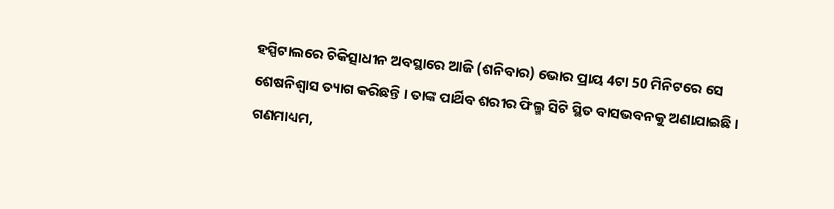ହସ୍ପିଟାଲରେ ଚିକିତ୍ସାଧୀନ ଅବସ୍ଥାରେ ଆଜି (ଶନିବାର) ଭୋର ପ୍ରାୟ 4ଟା 50 ମିନିଟରେ ସେ ଶେଷନିଶ୍ବାସ ତ୍ୟାଗ କରିଛନ୍ତି । ତାଙ୍କ ପାର୍ଥିବ ଶରୀର ଫିଲ୍ମ ସିଟି ସ୍ଥିତ ବାସଭବନକୁ ଅଣାଯାଇଛି । ଗଣମାଧ୍ୟମ,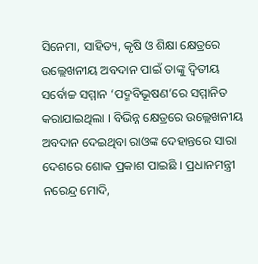ସିନେମା, ସାହିତ୍ୟ, କୃଷି ଓ ଶିକ୍ଷା କ୍ଷେତ୍ରରେ ଉଲ୍ଲେଖନୀୟ ଅବଦାନ ପାଇଁ ତାଙ୍କୁ ଦ୍ବିତୀୟ ସର୍ବୋଚ୍ଚ ସମ୍ମାନ ‘ପଦ୍ମବିଭୂଷଣ’ରେ ସମ୍ମାନିତ କରାଯାଇଥିଲା । ବିଭିନ୍ନ କ୍ଷେତ୍ରରେ ଉଲ୍ଲେଖନୀୟ ଅବଦାନ ଦେଇଥିବା ରାଓଙ୍କ ଦେହାନ୍ତରେ ସାରା ଦେଶରେ ଶୋକ ପ୍ରକାଶ ପାଇଛି । ପ୍ରଧାନମନ୍ତ୍ରୀ ନରେନ୍ଦ୍ର ମୋଦି,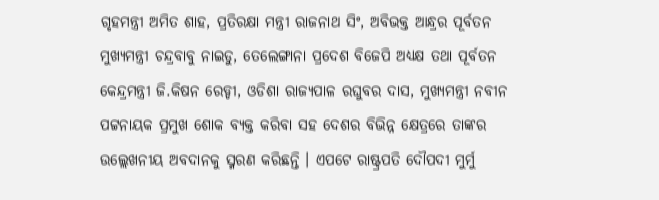ଗୃହମନ୍ତ୍ରୀ ଅମିତ ଶାହ, ପ୍ରତିରକ୍ଷା ମନ୍ତ୍ରୀ ରାଜନାଥ ସିଂ, ଅବିଭକ୍ତ ଆନ୍ଧ୍ରର ପୂର୍ବତନ ମୁଖ୍ୟମନ୍ତ୍ରୀ ଚନ୍ଦ୍ରବାବୁ ନାଇଡୁ, ତେଲେଙ୍ଗାନା ପ୍ରଦେଶ ବିଜେପି ଅଧ୍ୟକ୍ଷ ତଥା ପୂର୍ବତନ କେନ୍ଦ୍ରମନ୍ତ୍ରୀ ଜି.କିଷନ ରେଡ୍ଡୀ, ଓଡିଶା ରାଜ୍ୟପାଳ ରଘୁବର ଦାସ, ମୁଖ୍ୟମନ୍ତ୍ରୀ ନବୀନ ପଟ୍ଟନାୟକ ପ୍ରମୁଖ ଶୋକ ବ୍ୟକ୍ତ କରିବା ସହ ଦେଶର ବିଭିନ୍ନ କ୍ଷେତ୍ରରେ ତାଙ୍କର ଉଲ୍ଲେଖନୀୟ ଅବଦାନକୁ ସ୍ମରଣ କରିଛନ୍ତି । ଏପଟେ ରାଷ୍ଟ୍ରପତି ଦୌପଦୀ ମୁର୍ମୁ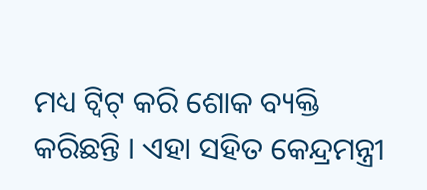ମଧ୍ୟ ଟ୍ବିଟ୍ କରି ଶୋକ ବ୍ୟକ୍ତି କରିଛନ୍ତି । ଏହା ସହିତ କେନ୍ଦ୍ରମନ୍ତ୍ରୀ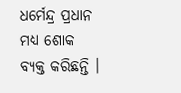ଧର୍ମେନ୍ଦ୍ର ପ୍ରଧାନ ମଧ୍ୟ ଶୋକ ବ୍ୟକ୍ତ କରିଛନ୍ତି ।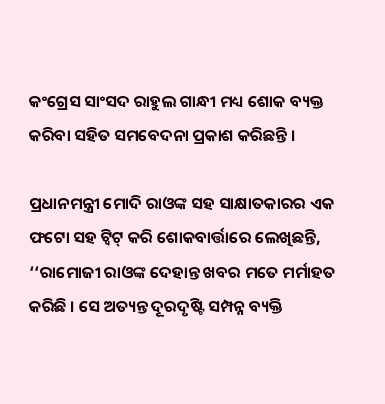କଂଗ୍ରେସ ସାଂସଦ ରାହୁଲ ଗାନ୍ଧୀ ମଧ୍ୟ ଶୋକ ବ୍ୟକ୍ତ କରିବା ସହିତ ସମବେଦନା ପ୍ରକାଶ କରିଛନ୍ତି ।

ପ୍ରଧାନମନ୍ତ୍ରୀ ମୋଦି ରାଓଙ୍କ ସହ ସାକ୍ଷାତକାରର ଏକ ଫଟୋ ସହ ଟ୍ବିଟ୍‌ କରି ଶୋକବାର୍ତ୍ତାରେ ଲେଖିଛନ୍ତି, ‘‘ରାମୋଜୀ ରାଓଙ୍କ ଦେହାନ୍ତ ଖବର ମତେ ମର୍ମାହତ କରିଛି । ସେ ଅତ୍ୟନ୍ତ ଦୂରଦୃଷ୍ଟି ସମ୍ପନ୍ନ ବ୍ୟକ୍ତି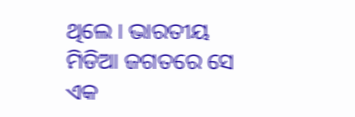ଥିଲେ । ଭାରତୀୟ ମିଡିଆ ଜଗତରେ ସେ ଏକ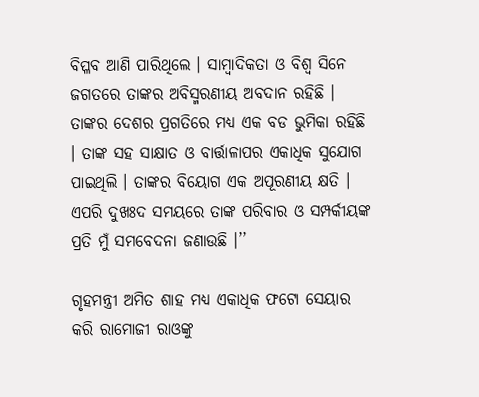ବିପ୍ଳବ ଆଣି ପାରିଥିଲେ । ସାମ୍ବାଦିକତା ଓ ବିଶ୍ବ ସିନେ ଜଗତରେ ତାଙ୍କର ଅବିସ୍ମରଣୀୟ ଅବଦାନ ରହିଛି । ତାଙ୍କର ଦେଶର ପ୍ରଗତିରେ ମଧ୍ୟ ଏକ ବଡ ଭୁମିକା ରହିଛି । ତାଙ୍କ ସହ ସାକ୍ଷାତ ଓ ବାର୍ତ୍ତାଳାପର ଏକାଧିକ ସୁଯୋଗ ପାଇଥିଲି । ତାଙ୍କର ବିୟୋଗ ଏକ ଅପୂରଣୀୟ କ୍ଷତି । ଏପରି ଦୁଖଃଦ ସମୟରେ ତାଙ୍କ ପରିବାର ଓ ସମ୍ପର୍କୀୟଙ୍କ ପ୍ରତି ମୁଁ ସମବେଦନା ଜଣାଉଛି ।’’

ଗୃହମନ୍ତ୍ରୀ ଅମିତ ଶାହ ମଧ୍ୟ ଏକାଧିକ ଫଟୋ ସେୟାର କରି ରାମୋଜୀ ରାଓଙ୍କୁ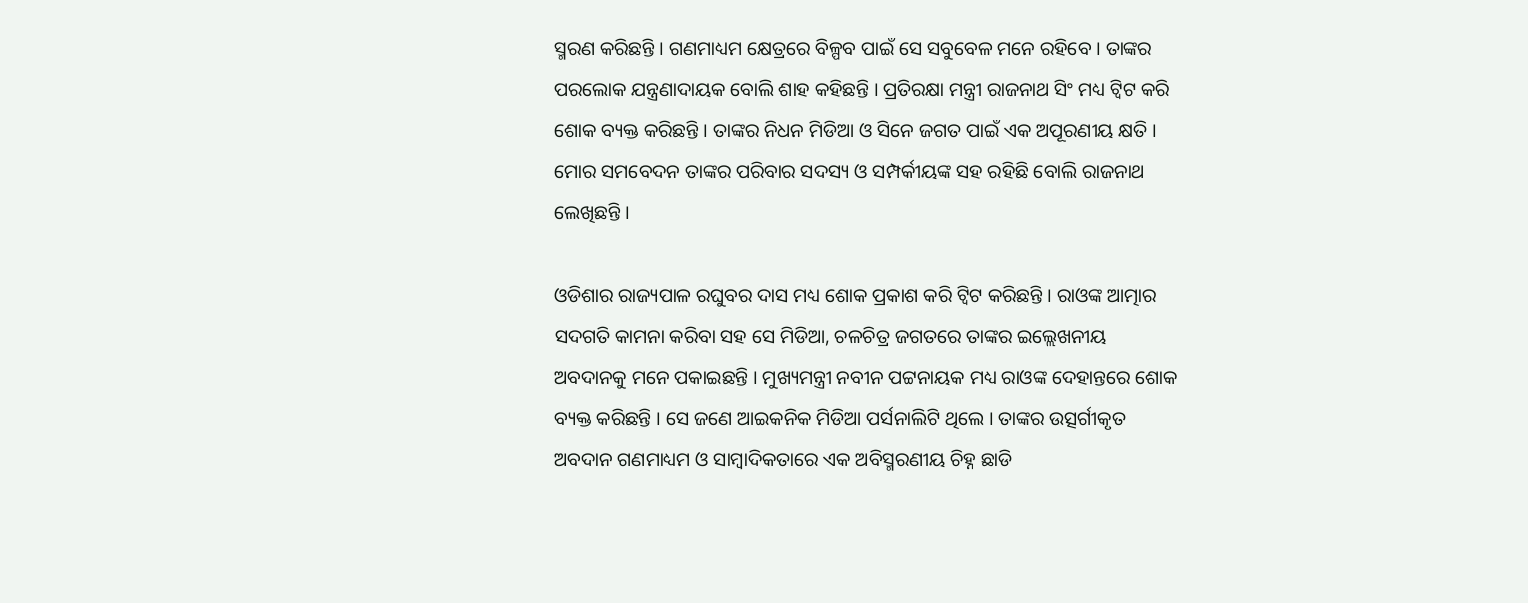ସ୍ମରଣ କରିଛନ୍ତି । ଗଣମାଧ୍ୟମ କ୍ଷେତ୍ରରେ ବିଳ୍ପବ ପାଇଁ ସେ ସବୁବେଳ ମନେ ରହିବେ । ତାଙ୍କର ପରଲୋକ ଯନ୍ତ୍ରଣାଦାୟକ ବୋଲି ଶାହ କହିଛନ୍ତି । ପ୍ରତିରକ୍ଷା ମନ୍ତ୍ରୀ ରାଜନାଥ ସିଂ ମଧ୍ୟ ଟ୍ବିଟ କରି ଶୋକ ବ୍ୟକ୍ତ କରିଛନ୍ତି । ତାଙ୍କର ନିଧନ ମିଡିଆ ଓ ସିନେ ଜଗତ ପାଇଁ ଏକ ଅପୂରଣୀୟ କ୍ଷତି । ମୋର ସମବେଦନ ତାଙ୍କର ପରିବାର ସଦସ୍ୟ ଓ ସମ୍ପର୍କୀୟଙ୍କ ସହ ରହିଛି ବୋଲି ରାଜନାଥ ଲେଖିଛନ୍ତି ।

ଓଡିଶାର ରାଜ୍ୟପାଳ ରଘୁବର ଦାସ ମଧ୍ୟ ଶୋକ ପ୍ରକାଶ କରି ଟ୍ବିଟ କରିଛନ୍ତି । ରାଓଙ୍କ ଆତ୍ମାର ସଦଗତି କାମନା କରିବା ସହ ସେ ମିଡିଆ, ଚଳଚିତ୍ର ଜଗତରେ ତାଙ୍କର ଇଲ୍ଲେଖନୀୟ ଅବଦାନକୁ ମନେ ପକାଇଛନ୍ତି । ମୁଖ୍ୟମନ୍ତ୍ରୀ ନବୀନ ପଟ୍ଟନାୟକ ମଧ୍ୟ ରାଓଙ୍କ ଦେହାନ୍ତରେ ଶୋକ ବ୍ୟକ୍ତ କରିଛନ୍ତି । ସେ ଜଣେ ଆଇକନିକ ମିଡିଆ ପର୍ସନାଲିଟି ଥିଲେ । ତାଙ୍କର ଉତ୍ସର୍ଗୀକୃତ ଅବଦାନ ଗଣମାଧ୍ୟମ ଓ ସାମ୍ବାଦିକତାରେ ଏକ ଅବିସ୍ମରଣୀୟ ଚିହ୍ନ ଛାଡି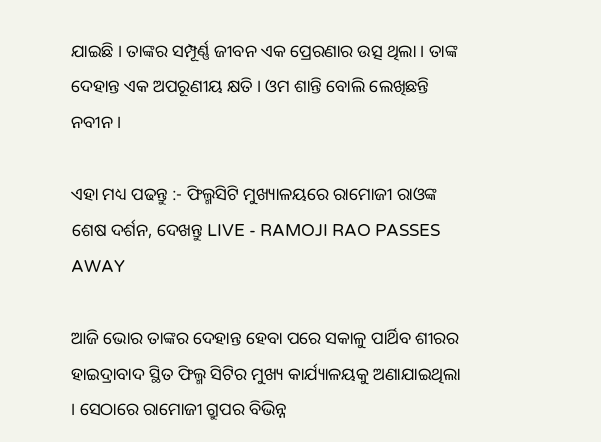ଯାଇଛି । ତାଙ୍କର ସମ୍ପୂର୍ଣ୍ଣ ଜୀବନ ଏକ ପ୍ରେରଣାର ଉତ୍ସ ଥିଲା । ତାଙ୍କ ଦେହାନ୍ତ ଏକ ଅପରୂଣୀୟ କ୍ଷତି । ଓମ ଶାନ୍ତି ବୋଲି ଲେଖିଛନ୍ତି ନବୀନ ।

ଏହା ମଧ୍ୟ ପଢନ୍ତୁ :- ଫିଲ୍ମସିଟି ମୁଖ୍ୟାଳୟରେ ରାମୋଜୀ ରାଓଙ୍କ ଶେଷ ଦର୍ଶନ, ଦେଖନ୍ତୁ LIVE - RAMOJI RAO PASSES AWAY

ଆଜି ଭୋର ତାଙ୍କର ଦେହାନ୍ତ ହେବା ପରେ ସକାଳୁ ପାର୍ଥିବ ଶୀରର ହାଇଦ୍ରାବାଦ ସ୍ଥିତ ଫିଲ୍ମ ସିଟିର ମୁଖ୍ୟ କାର୍ଯ୍ୟାଳୟକୁ ଅଣାଯାଇଥିଲା । ସେଠାରେ ରାମୋଜୀ ଗ୍ରୁପର ବିଭିନ୍ନ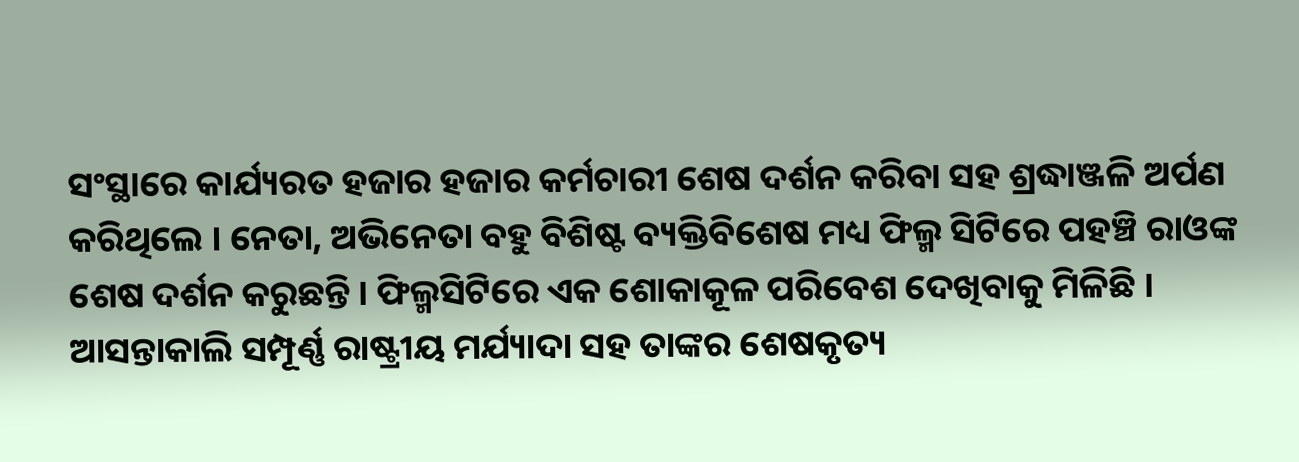ସଂସ୍ଥାରେ କାର୍ଯ୍ୟରତ ହଜାର ହଜାର କର୍ମଚାରୀ ଶେଷ ଦର୍ଶନ କରିବା ସହ ଶ୍ରଦ୍ଧାଞ୍ଜଳି ଅର୍ପଣ କରିଥିଲେ । ନେତା, ଅଭିନେତା ବହୁ ବିଶିଷ୍ଟ ବ୍ୟକ୍ତିବିଶେଷ ମଧ୍ୟ ଫିଲ୍ମ ସିଟିରେ ପହଞ୍ଚି ରାଓଙ୍କ ଶେଷ ଦର୍ଶନ କରୁଛନ୍ତି । ଫିଲ୍ମସିଟିରେ ଏକ ଶୋକାକୂଳ ପରିବେଶ ଦେଖିବାକୁ ମିଳିଛି । ଆସନ୍ତାକାଲି ସମ୍ପୂର୍ଣ୍ଣ ରାଷ୍ଟ୍ରୀୟ ମର୍ଯ୍ୟାଦା ସହ ତାଙ୍କର ଶେଷକୃତ୍ୟ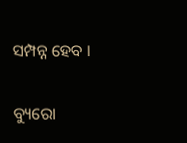ସମ୍ପନ୍ନ ହେବ ।

ବ୍ୟୁରୋ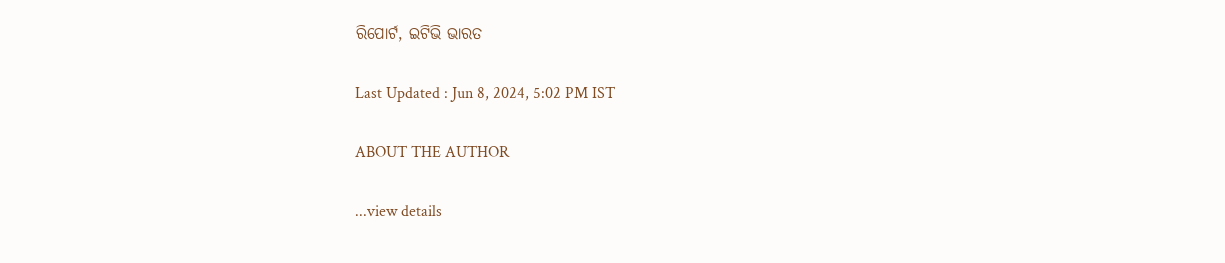ରିପୋର୍ଟ, ଇଟିଭି ଭାରତ

Last Updated : Jun 8, 2024, 5:02 PM IST

ABOUT THE AUTHOR

...view details